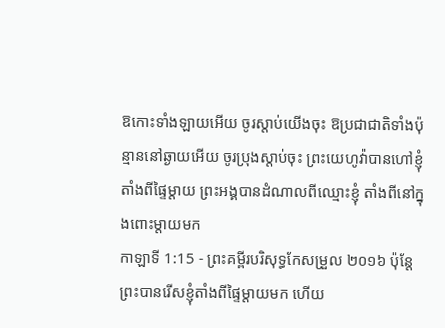ឱកោះទាំងឡាយអើយ ចូរស្តាប់យើងចុះ ឱប្រជាជាតិទាំងប៉ុន្មាននៅឆ្ងាយអើយ ចូរប្រុងស្តាប់ចុះ ព្រះយេហូវ៉ាបានហៅខ្ញុំ តាំងពីផ្ទៃម្តាយ ព្រះអង្គបានដំណាលពីឈ្មោះខ្ញុំ តាំងពីនៅក្នុងពោះម្តាយមក
កាឡាទី 1:15 - ព្រះគម្ពីរបរិសុទ្ធកែសម្រួល ២០១៦ ប៉ុន្តែ ព្រះបានរើសខ្ញុំតាំងពីផ្ទៃម្តាយមក ហើយ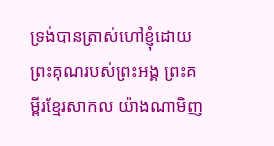ទ្រង់បានត្រាស់ហៅខ្ញុំដោយព្រះគុណរបស់ព្រះអង្គ ព្រះគម្ពីរខ្មែរសាកល យ៉ាងណាមិញ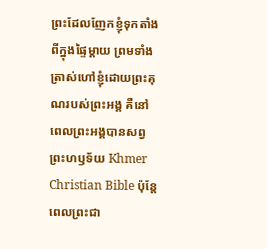ព្រះដែលញែកខ្ញុំទុកតាំងពីក្នុងផ្ទៃម្ដាយ ព្រមទាំងត្រាស់ហៅខ្ញុំដោយព្រះគុណរបស់ព្រះអង្គ គឺនៅពេលព្រះអង្គបានសព្វព្រះហឫទ័យ Khmer Christian Bible ប៉ុន្ដែពេលព្រះជា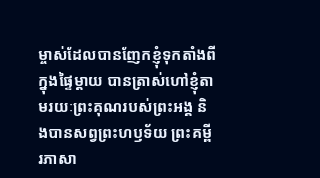ម្ចាស់ដែលបានញែកខ្ញុំទុកតាំងពីក្នុងផ្ទៃម្តាយ បានត្រាស់ហៅខ្ញុំតាមរយៈព្រះគុណរបស់ព្រះអង្គ និងបានសព្វព្រះហឫទ័យ ព្រះគម្ពីរភាសា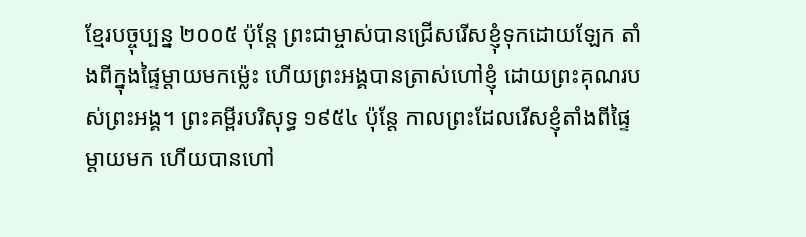ខ្មែរបច្ចុប្បន្ន ២០០៥ ប៉ុន្តែ ព្រះជាម្ចាស់បានជ្រើសរើសខ្ញុំទុកដោយឡែក តាំងពីក្នុងផ្ទៃម្ដាយមកម៉្លេះ ហើយព្រះអង្គបានត្រាស់ហៅខ្ញុំ ដោយព្រះគុណរបស់ព្រះអង្គ។ ព្រះគម្ពីរបរិសុទ្ធ ១៩៥៤ ប៉ុន្តែ កាលព្រះដែលរើសខ្ញុំតាំងពីផ្ទៃម្តាយមក ហើយបានហៅ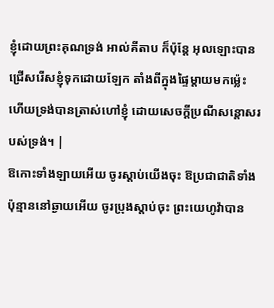ខ្ញុំដោយព្រះគុណទ្រង់ អាល់គីតាប ក៏ប៉ុន្ដែ អុលឡោះបានជ្រើសរើសខ្ញុំទុកដោយឡែក តាំងពីក្នុងផ្ទៃម្ដាយមកម៉្លេះ ហើយទ្រង់បានត្រាស់ហៅខ្ញុំ ដោយសេចក្តីប្រណីសន្តោសរបស់ទ្រង់។ |
ឱកោះទាំងឡាយអើយ ចូរស្តាប់យើងចុះ ឱប្រជាជាតិទាំងប៉ុន្មាននៅឆ្ងាយអើយ ចូរប្រុងស្តាប់ចុះ ព្រះយេហូវ៉ាបាន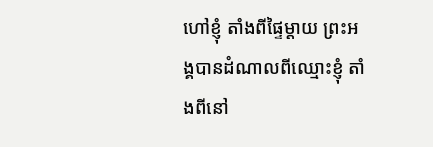ហៅខ្ញុំ តាំងពីផ្ទៃម្តាយ ព្រះអង្គបានដំណាលពីឈ្មោះខ្ញុំ តាំងពីនៅ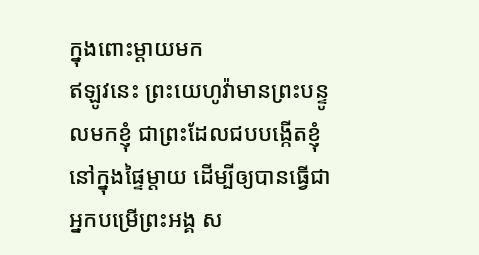ក្នុងពោះម្តាយមក
ឥឡូវនេះ ព្រះយេហូវ៉ាមានព្រះបន្ទូលមកខ្ញុំ ជាព្រះដែលជបបង្កើតខ្ញុំនៅក្នុងផ្ទៃម្តាយ ដើម្បីឲ្យបានធ្វើជាអ្នកបម្រើព្រះអង្គ ស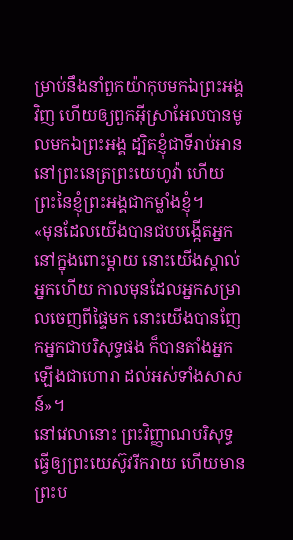ម្រាប់នឹងនាំពួកយ៉ាកុបមកឯព្រះអង្គវិញ ហើយឲ្យពួកអ៊ីស្រាអែលបានមូលមកឯព្រះអង្គ ដ្បិតខ្ញុំជាទីរាប់អាននៅព្រះនេត្រព្រះយេហូវ៉ា ហើយព្រះនៃខ្ញុំព្រះអង្គជាកម្លាំងខ្ញុំ។
«មុនដែលយើងបានជបបង្កើតអ្នកនៅក្នុងពោះម្តាយ នោះយើងស្គាល់អ្នកហើយ កាលមុនដែលអ្នកសម្រាលចេញពីផ្ទៃមក នោះយើងបានញែកអ្នកជាបរិសុទ្ធផង ក៏បានតាំងអ្នកឡើងជាហោរា ដល់អស់ទាំងសាសន៍»។
នៅវេលានោះ ព្រះវិញ្ញាណបរិសុទ្ធធ្វើឲ្យព្រះយេស៊ូវរីករាយ ហើយមានព្រះប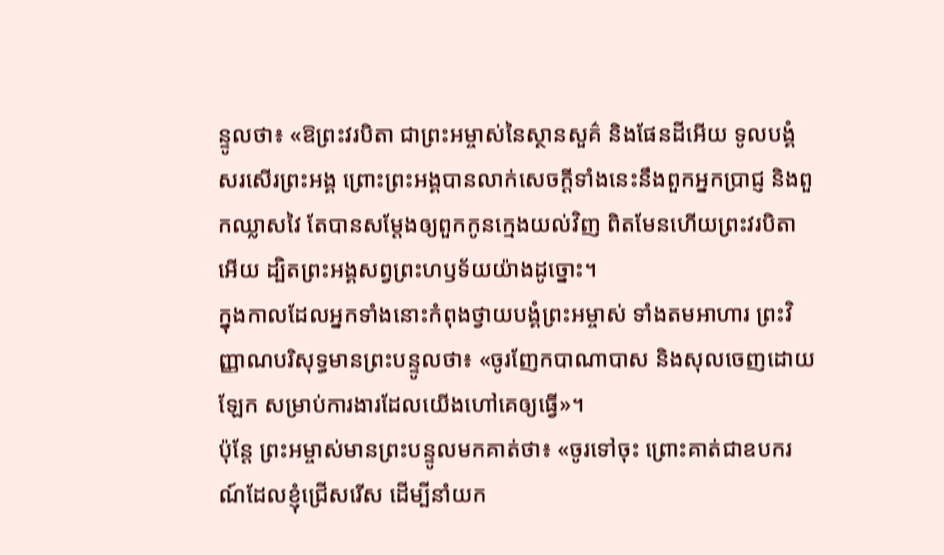ន្ទូលថា៖ «ឱព្រះវរបិតា ជាព្រះអម្ចាស់នៃស្ថានសួគ៌ និងផែនដីអើយ ទូលបង្គំសរសើរព្រះអង្គ ព្រោះព្រះអង្គបានលាក់សេចក្តីទាំងនេះនឹងពួកអ្នកប្រាជ្ញ និងពួកឈ្លាសវៃ តែបានសម្តែងឲ្យពួកកូនក្មេងយល់វិញ ពិតមែនហើយព្រះវរបិតាអើយ ដ្បិតព្រះអង្គសព្វព្រះហឫទ័យយ៉ាងដូច្នោះ។
ក្នុងកាលដែលអ្នកទាំងនោះកំពុងថ្វាយបង្គំព្រះអម្ចាស់ ទាំងតមអាហារ ព្រះវិញ្ញាណបរិសុទ្ធមានព្រះបន្ទូលថា៖ «ចូរញែកបាណាបាស និងសុលចេញដោយឡែក សម្រាប់ការងារដែលយើងហៅគេឲ្យធ្វើ»។
ប៉ុន្តែ ព្រះអម្ចាស់មានព្រះបន្ទូលមកគាត់ថា៖ «ចូរទៅចុះ ព្រោះគាត់ជាឧបករណ៍ដែលខ្ញុំជ្រើសរើស ដើម្បីនាំយក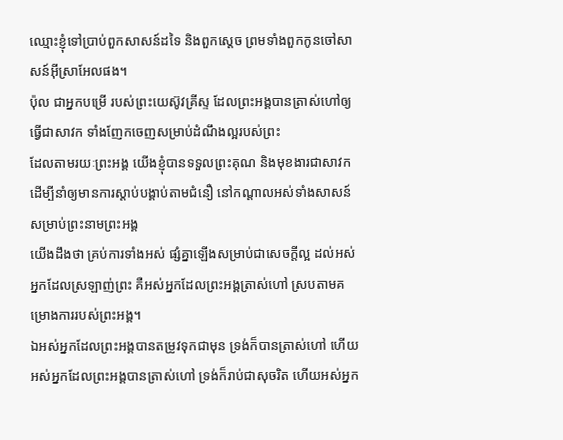ឈ្មោះខ្ញុំទៅប្រាប់ពួកសាសន៍ដទៃ និងពួកស្តេច ព្រមទាំងពួកកូនចៅសាសន៍អ៊ីស្រាអែលផង។
ប៉ុល ជាអ្នកបម្រើ របស់ព្រះយេស៊ូវគ្រីស្ទ ដែលព្រះអង្គបានត្រាស់ហៅឲ្យធ្វើជាសាវក ទាំងញែកចេញសម្រាប់ដំណឹងល្អរបស់ព្រះ
ដែលតាមរយៈព្រះអង្គ យើងខ្ញុំបានទទួលព្រះគុណ និងមុខងារជាសាវក ដើម្បីនាំឲ្យមានការស្ដាប់បង្គាប់តាមជំនឿ នៅកណ្តាលអស់ទាំងសាសន៍ សម្រាប់ព្រះនាមព្រះអង្គ
យើងដឹងថា គ្រប់ការទាំងអស់ ផ្សំគ្នាឡើងសម្រាប់ជាសេចក្តីល្អ ដល់អស់អ្នកដែលស្រឡាញ់ព្រះ គឺអស់អ្នកដែលព្រះអង្គត្រាស់ហៅ ស្របតាមគម្រោងការរបស់ព្រះអង្គ។
ឯអស់អ្នកដែលព្រះអង្គបានតម្រូវទុកជាមុន ទ្រង់ក៏បានត្រាស់ហៅ ហើយអស់អ្នកដែលព្រះអង្គបានត្រាស់ហៅ ទ្រង់ក៏រាប់ជាសុចរិត ហើយអស់អ្នក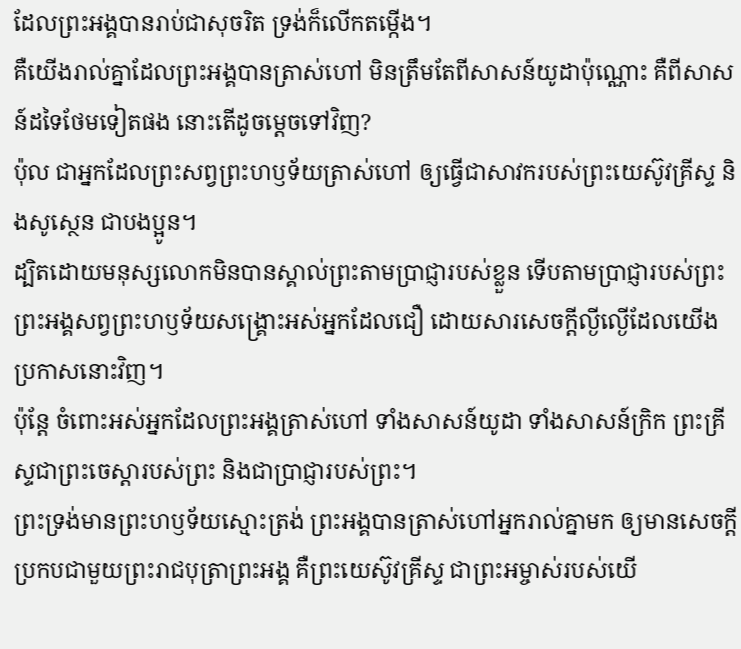ដែលព្រះអង្គបានរាប់ជាសុចរិត ទ្រង់ក៏លើកតម្កើង។
គឺយើងរាល់គ្នាដែលព្រះអង្គបានត្រាស់ហៅ មិនត្រឹមតែពីសាសន៍យូដាប៉ុណ្ណោះ គឺពីសាសន៍ដទៃថែមទៀតផង នោះតើដូចម្តេចទៅវិញ?
ប៉ុល ជាអ្នកដែលព្រះសព្វព្រះហឫទ័យត្រាស់ហៅ ឲ្យធ្វើជាសាវករបស់ព្រះយេស៊ូវគ្រីស្ទ និងសូស្ថេន ជាបងប្អូន។
ដ្បិតដោយមនុស្សលោកមិនបានស្គាល់ព្រះតាមប្រាជ្ញារបស់ខ្លួន ទើបតាមប្រាជ្ញារបស់ព្រះ ព្រះអង្គសព្វព្រះហឫទ័យសង្គ្រោះអស់អ្នកដែលជឿ ដោយសារសេចក្តីល្ងីល្ងើដែលយើងប្រកាសនោះវិញ។
ប៉ុន្តែ ចំពោះអស់អ្នកដែលព្រះអង្គត្រាស់ហៅ ទាំងសាសន៍យូដា ទាំងសាសន៍ក្រិក ព្រះគ្រីស្ទជាព្រះចេស្តារបស់ព្រះ និងជាប្រាជ្ញារបស់ព្រះ។
ព្រះទ្រង់មានព្រះហឫទ័យស្មោះត្រង់ ព្រះអង្គបានត្រាស់ហៅអ្នករាល់គ្នាមក ឲ្យមានសេចក្ដីប្រកបជាមួយព្រះរាជបុត្រាព្រះអង្គ គឺព្រះយេស៊ូវគ្រីស្ទ ជាព្រះអម្ចាស់របស់យើ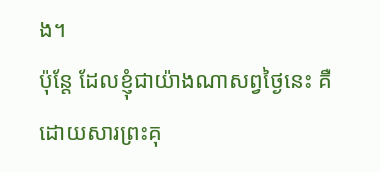ង។
ប៉ុន្តែ ដែលខ្ញុំជាយ៉ាងណាសព្វថ្ងៃនេះ គឺដោយសារព្រះគុ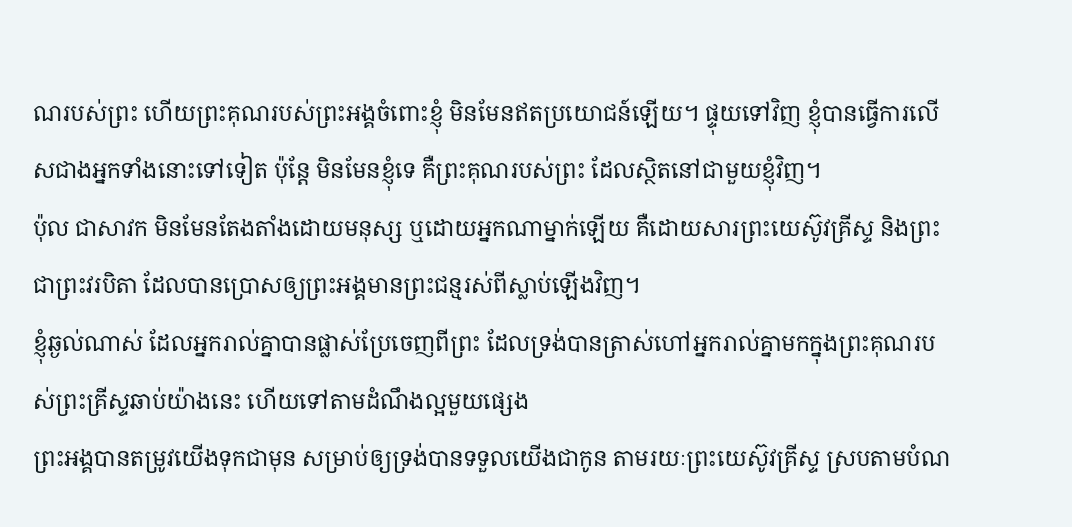ណរបស់ព្រះ ហើយព្រះគុណរបស់ព្រះអង្គចំពោះខ្ញុំ មិនមែនឥតប្រយោជន៍ឡើយ។ ផ្ទុយទៅវិញ ខ្ញុំបានធ្វើការលើសជាងអ្នកទាំងនោះទៅទៀត ប៉ុន្តែ មិនមែនខ្ញុំទេ គឺព្រះគុណរបស់ព្រះ ដែលស្ថិតនៅជាមួយខ្ញុំវិញ។
ប៉ុល ជាសាវក មិនមែនតែងតាំងដោយមនុស្ស ឬដោយអ្នកណាម្នាក់ឡើយ គឺដោយសារព្រះយេស៊ូវគ្រីស្ទ និងព្រះ ជាព្រះវរបិតា ដែលបានប្រោសឲ្យព្រះអង្គមានព្រះជន្មរស់ពីស្លាប់ឡើងវិញ។
ខ្ញុំឆ្ងល់ណាស់ ដែលអ្នករាល់គ្នាបានផ្លាស់ប្រែចេញពីព្រះ ដែលទ្រង់បានត្រាស់ហៅអ្នករាល់គ្នាមកក្នុងព្រះគុណរបស់ព្រះគ្រីស្ទឆាប់យ៉ាងនេះ ហើយទៅតាមដំណឹងល្អមួយផ្សេង
ព្រះអង្គបានតម្រូវយើងទុកជាមុន សម្រាប់ឲ្យទ្រង់បានទទួលយើងជាកូន តាមរយៈព្រះយេស៊ូវគ្រីស្ទ ស្របតាមបំណ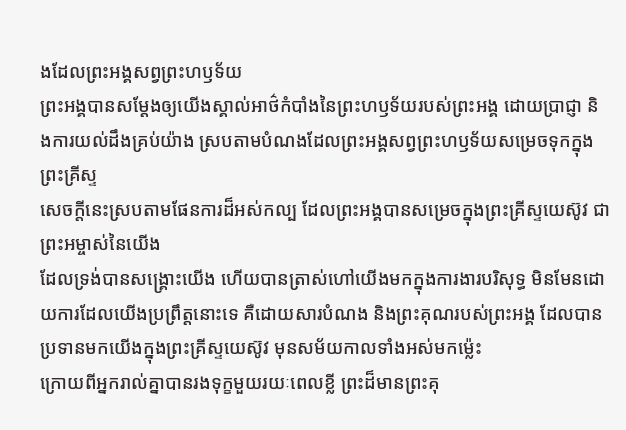ងដែលព្រះអង្គសព្វព្រះហឫទ័យ
ព្រះអង្គបានសម្ដែងឲ្យយើងស្គាល់អាថ៌កំបាំងនៃព្រះហឫទ័យរបស់ព្រះអង្គ ដោយប្រាជ្ញា និងការយល់ដឹងគ្រប់យ៉ាង ស្របតាមបំណងដែលព្រះអង្គសព្វព្រះហឫទ័យសម្រេចទុកក្នុងព្រះគ្រីស្ទ
សេចក្តីនេះស្របតាមផែនការដ៏អស់កល្ប ដែលព្រះអង្គបានសម្រេចក្នុងព្រះគ្រីស្ទយេស៊ូវ ជាព្រះអម្ចាស់នៃយើង
ដែលទ្រង់បានសង្គ្រោះយើង ហើយបានត្រាស់ហៅយើងមកក្នុងការងារបរិសុទ្ធ មិនមែនដោយការដែលយើងប្រព្រឹត្តនោះទេ គឺដោយសារបំណង និងព្រះគុណរបស់ព្រះអង្គ ដែលបានប្រទានមកយើងក្នុងព្រះគ្រីស្ទយេស៊ូវ មុនសម័យកាលទាំងអស់មកម៉្លេះ
ក្រោយពីអ្នករាល់គ្នាបានរងទុក្ខមួយរយៈពេលខ្លី ព្រះដ៏មានព្រះគុ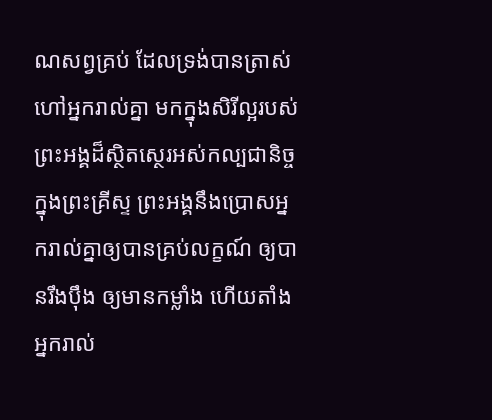ណសព្វគ្រប់ ដែលទ្រង់បានត្រាស់ហៅអ្នករាល់គ្នា មកក្នុងសិរីល្អរបស់ព្រះអង្គដ៏ស្ថិតស្ថេរអស់កល្បជានិច្ចក្នុងព្រះគ្រីស្ទ ព្រះអង្គនឹងប្រោសអ្នករាល់គ្នាឲ្យបានគ្រប់លក្ខណ៍ ឲ្យបានរឹងប៉ឹង ឲ្យមានកម្លាំង ហើយតាំងអ្នករាល់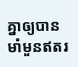គ្នាឲ្យបានមាំមួនឥតរ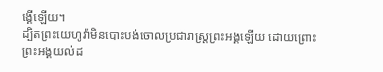ង្គើឡើយ។
ដ្បិតព្រះយេហូវ៉ាមិនបោះបង់ចោលប្រជារាស្ត្រព្រះអង្គឡើយ ដោយព្រោះព្រះអង្គយល់ដ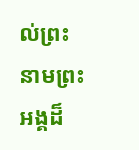ល់ព្រះនាមព្រះអង្គដ៏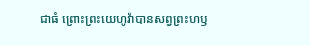ជាធំ ព្រោះព្រះយេហូវ៉ាបានសព្វព្រះហឫ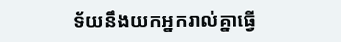ទ័យនឹងយកអ្នករាល់គ្នាធ្វើ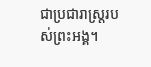ជាប្រជារាស្ត្ររបស់ព្រះអង្គ។